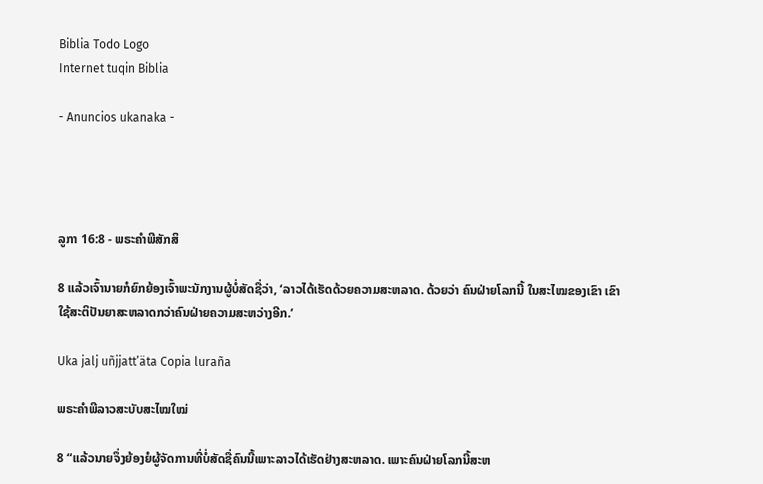Biblia Todo Logo
Internet tuqin Biblia

- Anuncios ukanaka -




ລູກາ 16:8 - ພຣະຄຳພີສັກສິ

8 ແລ້ວເຈົ້ານາຍກໍຍົກຍ້ອງເຈົ້າພະນັກງານຜູ້ບໍ່ສັດຊື່ວ່າ, ‘ລາວໄດ້ເຮັດດ້ວຍຄວາມສະຫລາດ. ດ້ວຍວ່າ ຄົນຝ່າຍໂລກນີ້ ໃນສະໄໝຂອງເຂົາ ເຂົາໃຊ້ສະຕິປັນຍາສະຫລາດກວ່າຄົນຝ່າຍຄວາມສະຫວ່າງອີກ.’

Uka jalj uñjjattʼäta Copia luraña

ພຣະຄຳພີລາວສະບັບສະໄໝໃໝ່

8 “ແລ້ວນາຍຈຶ່ງຍ້ອງຍໍຜູ້ຈັດການທີ່ບໍ່ສັດຊື່ຄົນນີ້ເພາະລາວໄດ້ເຮັດຢ່າງສະຫລາດ. ເພາະຄົນຝ່າຍໂລກນີ້ສະຫ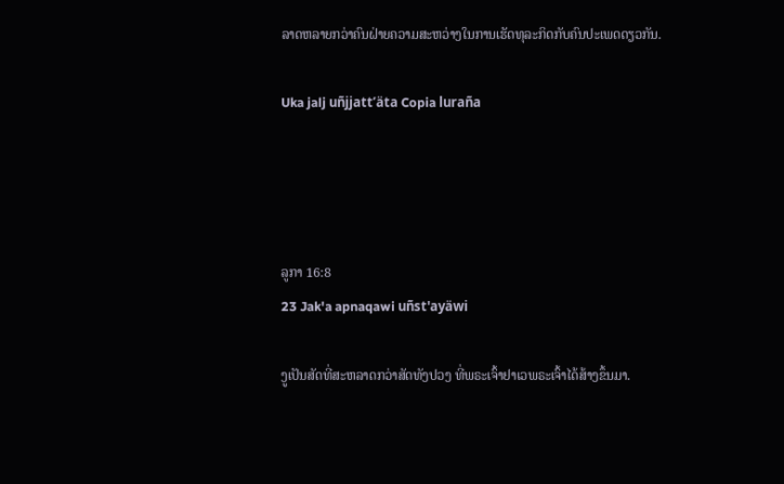ລາດຫລາຍກວ່າຄົນຝ່າຍຄວາມສະຫວ່າງໃນການເຮັດທຸລະກິດກັບຄົນປະເພດດຽວກັນ.

Uka jalj uñjjattʼäta Copia luraña




ລູກາ 16:8
23 Jak'a apnaqawi uñst'ayäwi

ງູເປັນສັດທີ່ສະຫລາດກວ່າສັດທັງປວງ ທີ່ພຣະເຈົ້າຢາເວພຣະເຈົ້າໄດ້ສ້າງຂຶ້ນມາ.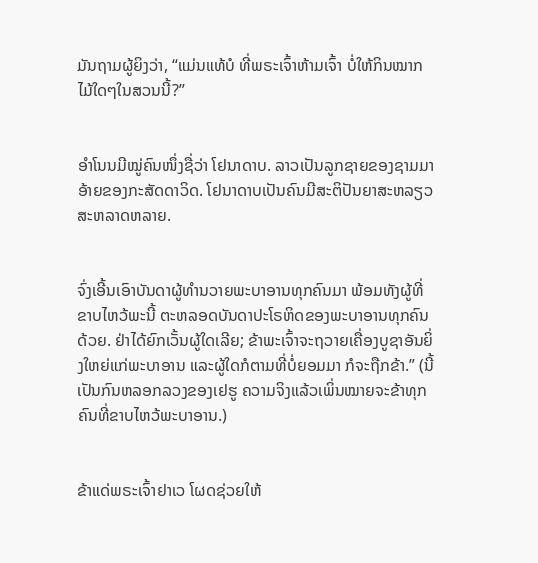ມັນຖາມຜູ້ຍິງວ່າ, “ແມ່ນແທ້ບໍ ທີ່ພຣະເຈົ້າຫ້າມເຈົ້າ ບໍ່ໃຫ້ກິນໝາກໄມ້ໃດໆໃນສວນນີ້?”


ອຳໂນນມີໝູ່ຄົນໜຶ່ງຊື່ວ່າ ໂຢນາດາບ. ລາວເປັນລູກຊາຍຂອງຊາມມາ ອ້າຍຂອງກະສັດດາວິດ. ໂຢນາດາບເປັນຄົນມີສະຕິປັນຍາສະຫລຽວສະຫລາດຫລາຍ.


ຈົ່ງເອີ້ນເອົາບັນດາຜູ້ທຳນວາຍພະບາອານທຸກຄົນມາ ພ້ອມທັງຜູ້ທີ່ຂາບໄຫວ້ພະນີ້ ຕະຫລອດບັນດາປະໂຣຫິດຂອງພະບາອານທຸກຄົນດ້ວຍ. ຢ່າໄດ້ຍົກເວັ້ນຜູ້ໃດເລີຍ; ຂ້າພະເຈົ້າຈະຖວາຍເຄື່ອງບູຊາອັນຍິ່ງໃຫຍ່ແກ່ພະບາອານ ແລະຜູ້ໃດກໍຕາມທີ່ບໍ່ຍອມມາ ກໍຈະຖືກຂ້າ.” (ນີ້ເປັນກົນຫລອກລວງຂອງເຢຮູ ຄວາມຈິງແລ້ວເພິ່ນໝາຍຈະຂ້າທຸກຄົນທີ່ຂາບໄຫວ້ພະບາອານ.)


ຂ້າແດ່ພຣະເຈົ້າຢາເວ ໂຜດຊ່ວຍໃຫ້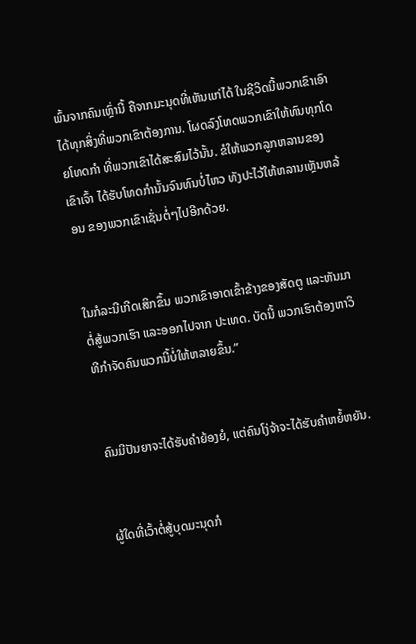ພົ້ນຈາກຄົນເຫຼົ່ານີ້ ຄືຈາກມະນຸດທີ່ເຫັນແກ່ໄດ້ ໃນຊີວິດນີ້ພວກເຂົາເອົາໄດ້ທຸກສິ່ງທີ່ພວກເຂົາຕ້ອງການ. ໂຜດລົງໂທດພວກເຂົາໃຫ້ທົນທຸກໂດຍໂທດກຳ ທີ່ພວກເຂົາໄດ້ສະສົມໄວ້ນັ້ນ. ຂໍໃຫ້ພວກລູກຫລານຂອງເຂົາເຈົ້າ ໄດ້ຮັບໂທດກຳນັ້ນຈົນທົນບໍ່ໄຫວ ທັງປະໄວ້ໃຫ້ຫລານເຫຼັນຫລ້ອນ ຂອງພວກເຂົາເຊັ່ນຕໍ່ໆໄປອີກດ້ວຍ.


ໃນກໍລະນີເກີດເສິກຂຶ້ນ ພວກເຂົາອາດເຂົ້າຂ້າງຂອງສັດຕູ ແລະຫັນມາຕໍ່ສູ້ພວກເຮົາ ແລະອອກໄປຈາກ ປະເທດ. ບັດນີ້ ພວກເຮົາຕ້ອງຫາວິທີກຳຈັດຄົນພວກນີ້ບໍ່ໃຫ້ຫລາຍຂຶ້ນ.”


ຄົນມີປັນຍາຈະໄດ້ຮັບຄຳຍ້ອງຍໍ, ແຕ່ຄົນໂງ່ຈ້າຈະໄດ້ຮັບຄຳຫຍໍ້ຫຍັນ.


ຜູ້ໃດທີ່ເວົ້າຕໍ່ສູ້ບຸດມະນຸດກໍ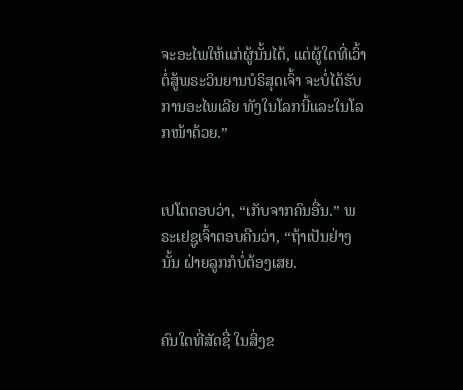ຈະອະໄພໃຫ້ແກ່ຜູ້ນັ້ນໄດ້, ແຕ່ຜູ້ໃດທີ່ເວົ້າຕໍ່ສູ້ພຣະວິນຍານບໍຣິສຸດເຈົ້າ ຈະບໍ່ໄດ້ຮັບການອະໄພເລີຍ ທັງໃນໂລກນີ້ແລະໃນໂລກໜ້າດ້ວຍ.”


ເປໂຕຕອບວ່າ, “ເກັບຈາກຄົນອື່ນ.” ພຣະເຢຊູເຈົ້າຕອບຄືນວ່າ, “ຖ້າເປັນຢ່າງນັ້ນ ຝ່າຍລູກກໍບໍ່ຕ້ອງເສຍ.


ຄົນໃດທີ່ສັດຊື່ ໃນສິ່ງຂ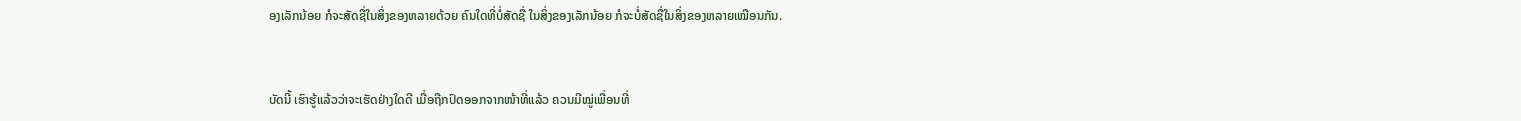ອງເລັກນ້ອຍ ກໍຈະສັດຊື່ໃນສິ່ງຂອງຫລາຍດ້ວຍ ຄົນໃດທີ່ບໍ່ສັດຊື່ ໃນສິ່ງຂອງເລັກນ້ອຍ ກໍຈະບໍ່ສັດຊື່ໃນສິ່ງຂອງຫລາຍເໝືອນກັນ.


ບັດນີ້ ເຮົາຮູ້ແລ້ວວ່າຈະເຮັດຢ່າງໃດດີ ເມື່ອຖືກປົດອອກຈາກໜ້າທີ່ແລ້ວ ຄວນມີໝູ່ເພື່ອນທີ່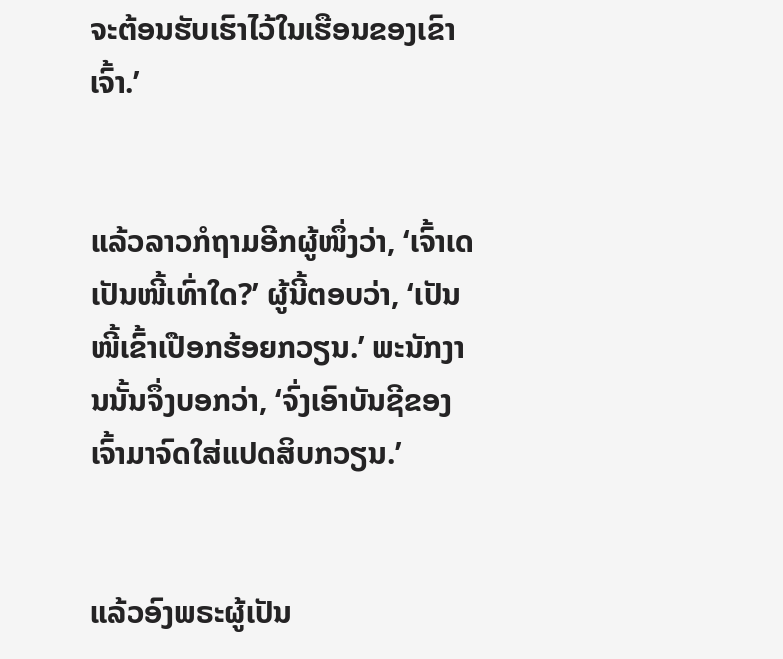ຈະຕ້ອນຮັບເຮົາໄວ້ໃນເຮືອນຂອງເຂົາເຈົ້າ.’


ແລ້ວລາວກໍຖາມອີກຜູ້ໜຶ່ງວ່າ, ‘ເຈົ້າເດ ເປັນໜີ້ເທົ່າໃດ?’ ຜູ້ນີ້ຕອບວ່າ, ‘ເປັນໜີ້ເຂົ້າເປືອກຮ້ອຍກວຽນ.’ ພະນັກງານນັ້ນຈຶ່ງບອກວ່າ, ‘ຈົ່ງເອົາບັນຊີຂອງເຈົ້າມາຈົດໃສ່ແປດສິບກວຽນ.’


ແລ້ວອົງພຣະຜູ້ເປັນ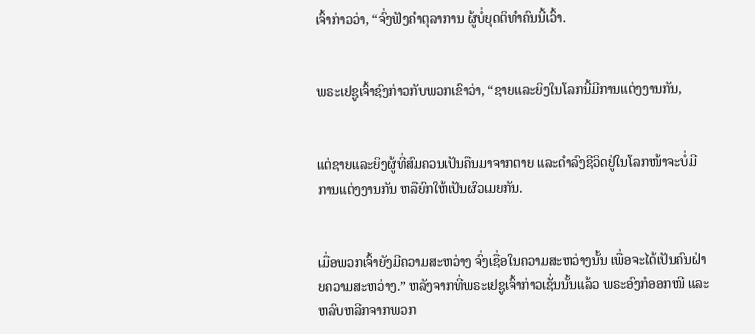ເຈົ້າກ່າວວ່າ, “ຈົ່ງຟັງຄຳຕຸລາການ ຜູ້ບໍ່ຍຸດຕິທຳຄົນນີ້ເວົ້າ.


ພຣະເຢຊູເຈົ້າຊົງກ່າວກັບພວກເຂົາວ່າ, “ຊາຍແລະຍິງໃນໂລກນີ້ມີການແຕ່ງງານກັນ,


ແຕ່ຊາຍແລະຍິງຜູ້ທີ່ສົມຄວນເປັນຄືນມາຈາກຕາຍ ແລະດຳລົງຊີວິດຢູ່ໃນໂລກໜ້າຈະບໍ່ມີການແຕ່ງງານກັນ ຫລືຍົກໃຫ້ເປັນຜົວເມຍກັນ.


ເມື່ອພວກເຈົ້າຍັງມີຄວາມສະຫວ່າງ ຈົ່ງເຊື່ອໃນຄວາມສະຫວ່າງນັ້ນ ເພື່ອຈະໄດ້ເປັນຄົນຝ່າຍຄວາມສະຫວ່າງ.” ຫລັງຈາກທີ່ພຣະເຢຊູເຈົ້າກ່າວເຊັ່ນນັ້ນແລ້ວ ພຣະອົງກໍອອກໜີ ແລະຫລົບຫລີກຈາກພວກ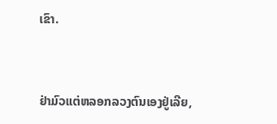ເຂົາ.


ຢ່າມົວແຕ່ຫລອກລວງຕົນເອງຢູ່ເລີຍ,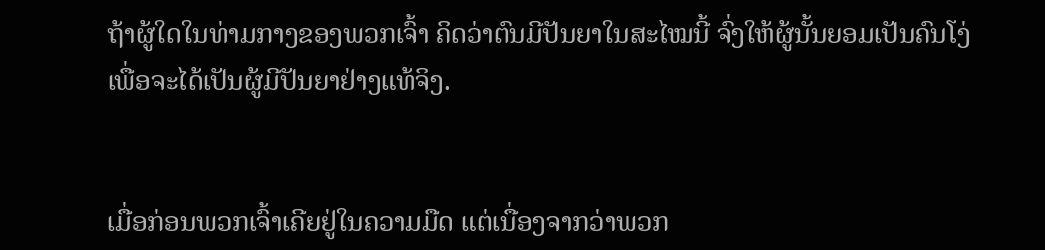ຖ້າຜູ້ໃດໃນທ່າມກາງຂອງພວກເຈົ້າ ຄິດວ່າຕົນມີປັນຍາໃນສະໄໝນີ້ ຈົ່ງໃຫ້ຜູ້ນັ້ນຍອມເປັນຄົນໂງ່ ເພື່ອຈະໄດ້ເປັນຜູ້ມີປັນຍາຢ່າງແທ້ຈິງ.


ເມື່ອກ່ອນພວກເຈົ້າເຄີຍຢູ່ໃນຄວາມມືດ ແຕ່ເນື່ອງຈາກວ່າພວກ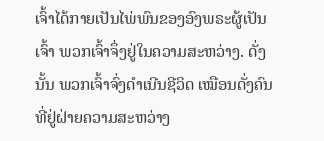ເຈົ້າໄດ້ກາຍເປັນໄພ່ພົນຂອງອົງພຣະຜູ້ເປັນເຈົ້າ ພວກເຈົ້າຈຶ່ງຢູ່ໃນຄວາມສະຫວ່າງ. ດັ່ງນັ້ນ ພວກເຈົ້າຈົ່ງດຳເນີນຊີວິດ ເໝືອນດັ່ງຄົນທີ່ຢູ່ຝ່າຍຄວາມສະຫວ່າງ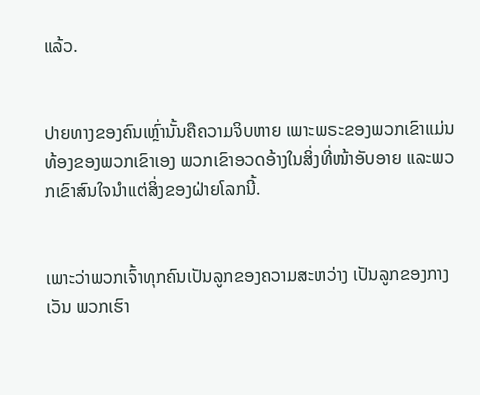ແລ້ວ.


ປາຍທາງຂອງຄົນເຫຼົ່ານັ້ນຄືຄວາມຈິບຫາຍ ເພາະພຣະຂອງພວກເຂົາແມ່ນທ້ອງຂອງພວກເຂົາເອງ ພວກເຂົາອວດອ້າງໃນສິ່ງທີ່ໜ້າອັບອາຍ ແລະພວກເຂົາສົນໃຈນຳແຕ່ສິ່ງຂອງຝ່າຍໂລກນີ້.


ເພາະວ່າພວກເຈົ້າທຸກຄົນເປັນລູກຂອງຄວາມສະຫວ່າງ ເປັນລູກຂອງກາງເວັນ ພວກເຮົາ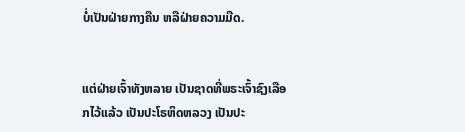ບໍ່ເປັນຝ່າຍກາງຄືນ ຫລືຝ່າຍຄວາມມືດ.


ແຕ່ຝ່າຍເຈົ້າທັງຫລາຍ ເປັນຊາດທີ່ພຣະເຈົ້າຊົງເລືອກໄວ້ແລ້ວ ເປັນປະໂຣຫິດຫລວງ ເປັນປະ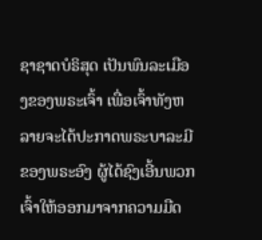ຊາຊາດບໍຣິສຸດ ເປັນພົນລະເມືອງຂອງພຣະເຈົ້າ ເພື່ອເຈົ້າທັງຫລາຍຈະໄດ້ປະກາດພຣະບາລະມີຂອງພຣະອົງ ຜູ້ໄດ້ຊົງເອີ້ນພວກເຈົ້າໃຫ້ອອກມາຈາກຄວາມມືດ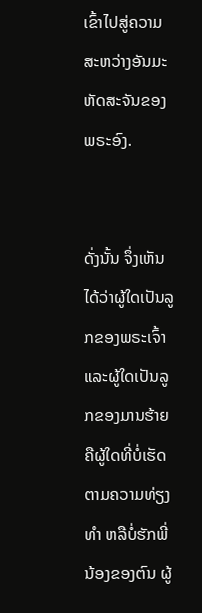ເຂົ້າໄປສູ່ຄວາມສະຫວ່າງອັນມະຫັດສະຈັນຂອງພຣະອົງ.


ດັ່ງນັ້ນ ຈຶ່ງເຫັນໄດ້ວ່າຜູ້ໃດເປັນລູກຂອງພຣະເຈົ້າ ແລະຜູ້ໃດເປັນລູກຂອງມານຮ້າຍ ຄືຜູ້ໃດທີ່ບໍ່ເຮັດຕາມຄວາມທ່ຽງທຳ ຫລືບໍ່ຮັກພີ່ນ້ອງຂອງຕົນ ຜູ້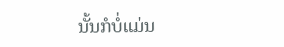ນັ້ນກໍບໍ່ແມ່ນ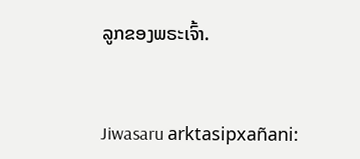ລູກຂອງພຣະເຈົ້າ.


Jiwasaru arktasipxañani: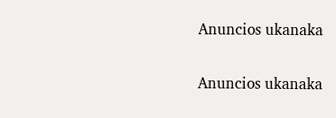Anuncios ukanaka


Anuncios ukanaka